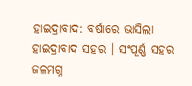ହାଇଦ୍ରାବାଦ: ବର୍ଷାରେ ଭାସିଲା ହାଇଦ୍ରାବାଦ ସହର । ସଂପୂର୍ଣ୍ଣ ସହର ଜଳମଗ୍ନ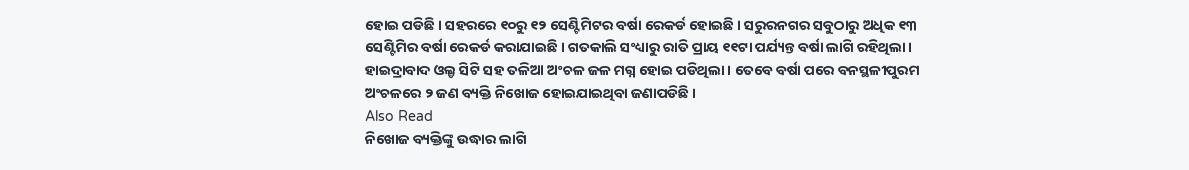ହୋଇ ପଡିଛି । ସହରରେ ୧୦ରୁ ୧୨ ସେଣ୍ଟିମିଟର ବର୍ଷା ରେକର୍ଡ ହୋଇଛି । ସରୁରନଗର ସବୁଠାରୁ ଅଧିକ ୧୩ ସେଣ୍ଟିମିର ବର୍ଷା ରେକର୍ଡ କରାଯାଇଛି । ଗତକାଲି ସଂଧ୍ୟାରୁ ରାତି ପ୍ରାୟ ୧୧ଟା ପର୍ଯ୍ୟନ୍ତ ବର୍ଷା ଲାଗି ରହିଥିଲା । ହାଇଦ୍ରାବାଦ ଓଲ୍ଡ ସିଟି ସହ ତଳିଆ ଅଂଚଳ ଜଳ ମଗ୍ନ ହୋଇ ପଡିଥିଲା । ତେବେ ବର୍ଷା ପରେ ବନସ୍ଥଳୀପୁରମ ଅଂଚଳରେ ୨ ଜଣ ବ୍ୟକ୍ତି ନିଖୋଜ ହୋଇଯାଇଥିବା ଜଣାପଡିଛି ।
Also Read
ନିଖୋଜ ବ୍ୟକ୍ତିଙ୍କୁ ଉଦ୍ଧାର ଲାଗି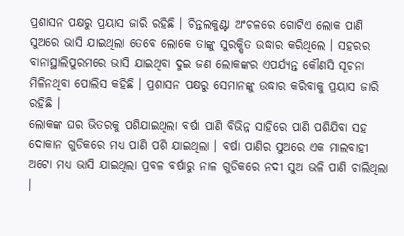ପ୍ରଶାସନ ପକ୍ଷରୁ ପ୍ରୟାସ ଜାରି ରହିଛି । ଚିନ୍ତଲକୁଣ୍ଟା ଅଂଚଳରେ ଗୋଟିଏ ଲୋକ ପାଣି ସୁଅରେ ଭାସି ଯାଇଥିଲା ତେବେ ଲୋକେ ତାଙ୍କୁ ସୁରକ୍ଷିତ ଉଦ୍ଧାର କରିଥିଲେ । ସହରର ବାନାସ୍ଥାଲିପୁରମରେ ଭାସି ଯାଇଥିବା ଦୁଇ ଜଣ ଲୋକଙ୍କର ଏପର୍ଯ୍ୟନ୍ତ କୌଣସି ସୂଚନା ମିଳିନଥିବା ପୋଲିସ କହିଛି । ପ୍ରଶାସନ ପକ୍ଷରୁ ସେମାନଙ୍କୁ ଉଦ୍ଧାର କରିବାକୁ ପ୍ରୟାସ ଜାରି ରହିଛି ।
ଲୋକଙ୍କ ଘର ଭିତରକୁ ପଶିଯାଇଥିଲା ବର୍ଷା ପାଣି ବିଭିନ୍ନ ସାହିରେ ପାଣି ପଶିଯିବା ସହ ଦୋକାନ ଗୁଡିକରେ ମଧ୍ୟ ପାଣି ପଶି ଯାଇଥିଲା । ବର୍ଷା ପାଣିର ସୁଅରେ ଏକ ମାଲବାହୀ ଅଟୋ ମଧ୍ୟ ଭାସି ଯାଇଥିଲା ପ୍ରବଳ ବର୍ଷାରୁ ନାଳ ଗୁଡିକରେ ନଦୀ ସୁଅ ଭଳି ପାଣି ଚାଲିଥିଲା ।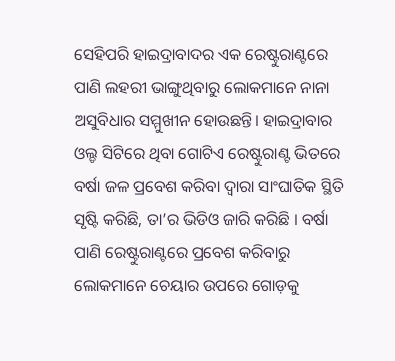ସେହିପରି ହାଇଦ୍ରାବାଦର ଏକ ରେଷ୍ଟୁରାଣ୍ଟରେ ପାଣି ଲହରୀ ଭାଙ୍ଗୁଥିବାରୁ ଲୋକମାନେ ନାନା ଅସୁବିଧାର ସମ୍ମୁଖୀନ ହୋଉଛନ୍ତି। ହାଇଦ୍ରାବାର ଓଲ୍ଡ ସିଟିରେ ଥିବା ଗୋଟିଏ ରେଷ୍ଟୁରାଣ୍ଟ ଭିତରେ ବର୍ଷା ଜଳ ପ୍ରବେଶ କରିବା ଦ୍ୱାରା ସାଂଘାତିକ ସ୍ଥିତି ସୃଷ୍ଟି କରିଛି, ତା’ର ଭିଡିଓ ଜାରି କରିଛି । ବର୍ଷା ପାଣି ରେଷ୍ଟୁରାଣ୍ଟରେ ପ୍ରବେଶ କରିବାରୁ ଲୋକମାନେ ଚେୟାର ଉପରେ ଗୋଡ଼କୁ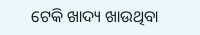ଟେକି ଖାଦ୍ୟ ଖାଉଥିବା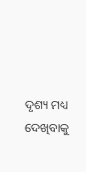ଦୃଶ୍ୟ ମଧ୍ୟ ଦେଖିବାକୁ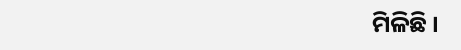ମିଳିଛି ।